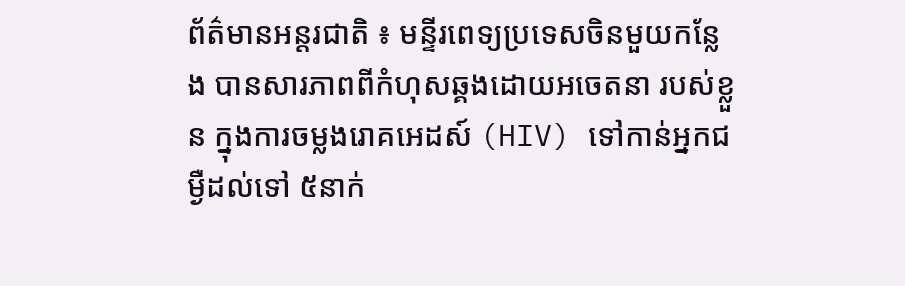ព័ត៌មានអន្តរជាតិ ៖ មន្ទីរពេទ្យប្រទេសចិនមួយកន្លែង បានសារភាពពីកំហុសឆ្គងដោយអចេតនា របស់ខ្លួន ក្នុងការចម្លងរោគអេដស៍ (HIV) ទៅកាន់អ្នកជម្ងឺដល់ទៅ ៥នាក់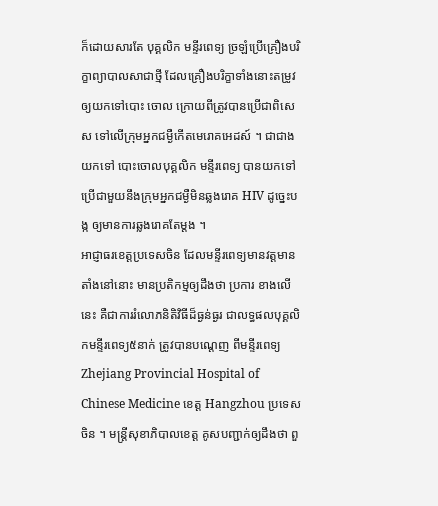ក៏ដោយសារតែ បុគ្គលិក មន្ទីរពេទ្យ ច្រឡំប្រើគ្រឿងបរិក្ខាព្យាបាលសាជាថ្មី ដែលគ្រឿងបរិក្ខាទាំងនោះតម្រូវឲ្យយកទៅបោះ ចោល ក្រោយពីត្រូវបានប្រើជាពិសេស ទៅលើក្រុមអ្នកជម្ងឺកើតមេរោគអេដស៍ ។ ជាជាងយកទៅ បោះចោលបុគ្គលិក មន្ទីរពេទ្យ បានយកទៅប្រើជាមួយនឹងក្រុមអ្នកជម្ងឺមិនឆ្លងរោគ HIV ដូច្នេះបង្ក ឲ្យមានការឆ្លងរោគតែម្តង ។
អាជ្ញាធរខេត្តប្រទេសចិន ដែលមន្ទីរពេទ្យមានវត្តមានតាំងនៅនោះ មានប្រតិកម្មឲ្យដឹងថា ប្រការ ខាងលើនេះ គឺជាការរំលោភនិតិវិធីដ៏ធ្ងន់ធ្ងរ ជាលទ្ធផលបុគ្គលិកមន្ទីរពេទ្យ៥នាក់ ត្រូវបានបណ្តេញ ពីមន្ទីរពេទ្យ Zhejiang Provincial Hospital of Chinese Medicine ខេត្ត Hangzhou ប្រទេសចិន ។ មន្រ្តីសុខាភិបាលខេត្ត គូសបញ្ជាក់ឲ្យដឹងថា ពួ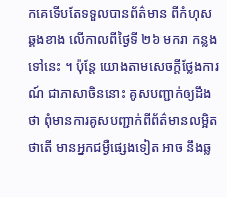កគេទើបតែទទួលបានព័ត៌មាន ពីកំហុសឆ្គងខាង លើកាលពីថ្ងៃទី ២៦ មករា កន្លងទៅនេះ ។ ប៉ុន្តែ យោងតាមសេចក្តីថ្លែងការណ៍ ជាភាសាចិននោះ គូសបញ្ជាក់ឲ្យដឹងថា ពុំមានការគូសបញ្ជាក់ពីព័ត៌មានលម្អិតថាតើ មានអ្នកជម្ងឺផ្សេងទៀត អាច នឹងឆ្ល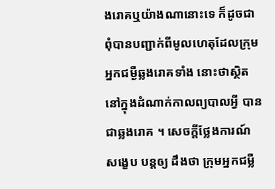ងរោគឬយ៉ាងណានោះទេ ក៏ដូចជា ពុំបានបញ្ជាក់ពីមូលហេតុដែលក្រុមអ្នកជម្ងឺឆ្លងរោគទាំង នោះថាស្ថិតនៅក្នុងដំណាក់កាលព្យបាលអ្វី បានជាឆ្លងរោគ ។ សេចក្តីថ្លែងការណ៍ សង្ខេប បន្តឲ្យ ដឹងថា ក្រុមអ្នកជម្លឺ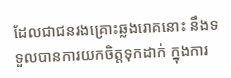ដែលជាជនរងគ្រោះឆ្លងរោគនោះ នឹងទទួលបានការយកចិត្តទុកដាក់ ក្នុងការ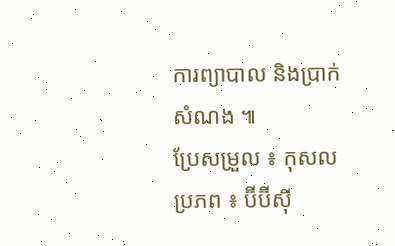ការព្យាបាល និងប្រាក់សំណង ៕
ប្រែសម្រួល ៖ កុសល
ប្រភព ៖ ប៊ីប៊ីស៊ី